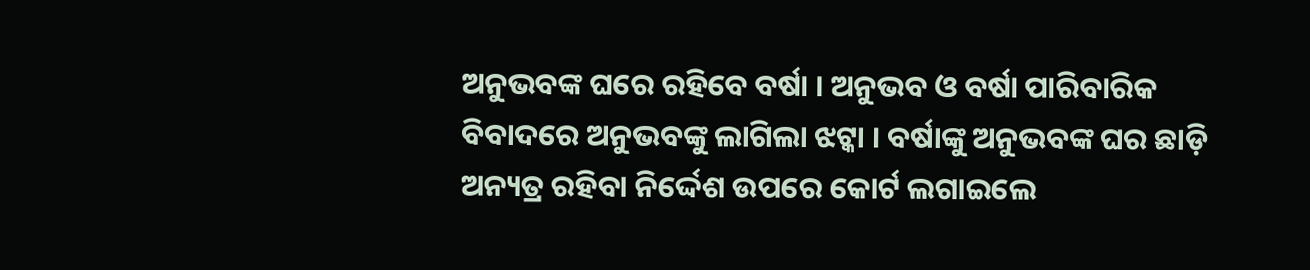ଅନୁଭବଙ୍କ ଘରେ ରହିବେ ବର୍ଷା । ଅନୁଭବ ଓ ବର୍ଷା ପାରିବାରିକ ବିବାଦରେ ଅନୁଭବଙ୍କୁ ଲାଗିଲା ଝଟ୍କା । ବର୍ଷାଙ୍କୁ ଅନୁଭବଙ୍କ ଘର ଛାଡ଼ି ଅନ୍ୟତ୍ର ରହିବା ନିର୍ଦ୍ଦେଶ ଉପରେ କୋର୍ଟ ଲଗାଇଲେ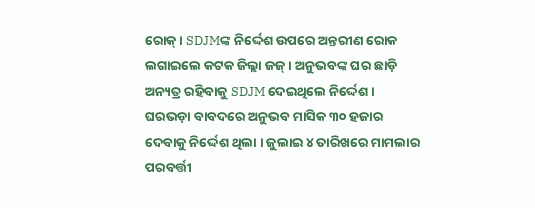ରୋକ୍ । SDJMଙ୍କ ନିର୍ଦ୍ଦେଶ ଉପରେ ଅନ୍ତରୀଣ ରୋକ ଲଗାଇଲେ କଟକ ଜିଲ୍ଲା ଜଜ୍ । ଅନୁଭବଙ୍କ ଘର ଛାଡ଼ି ଅନ୍ୟତ୍ର ରହିବାକୁ SDJM ଦେଇଥିଲେ ନିର୍ଦ୍ଦେଶ । ଘରଭଡ଼ା ବାବଦରେ ଅନୁଭବ ମାସିକ ୩୦ ହଜାର ଦେବାକୁ ନିର୍ଦ୍ଦେଶ ଥିଲା । ଜୁଲାଇ ୪ ତାରିଖରେ ମାମଲାର ପରବର୍ତ୍ତୀ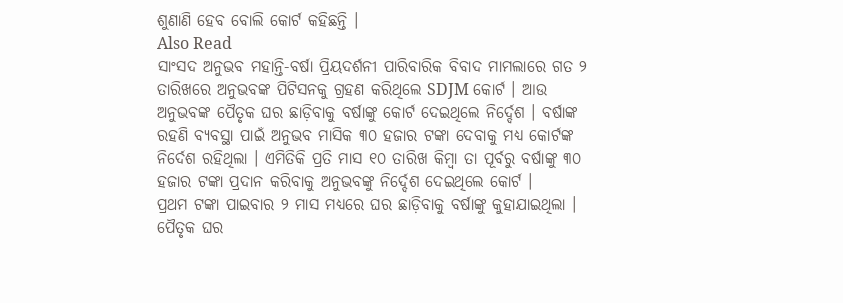ଶୁଣାଣି ହେବ ବୋଲି କୋର୍ଟ କହିଛନ୍ତି ।
Also Read
ସାଂସଦ ଅନୁଭବ ମହାନ୍ତି-ବର୍ଷା ପ୍ରିୟଦର୍ଶନୀ ପାରିବାରିକ ବିବାଦ ମାମଲାରେ ଗତ ୨ ତାରିଖରେ ଅନୁଭବଙ୍କ ପିଟିସନକୁ ଗ୍ରହଣ କରିଥିଲେ SDJM କୋର୍ଟ । ଆଉ ଅନୁଭବଙ୍କ ପୈତୃକ ଘର ଛାଡ଼ିବାକୁ ବର୍ଷାଙ୍କୁ କୋର୍ଟ ଦେଇଥିଲେ ନିର୍ଦ୍ଦେଶ । ବର୍ଷାଙ୍କ ରହଣି ବ୍ୟବସ୍ଥା ପାଇଁ ଅନୁଭବ ମାସିକ ୩୦ ହଜାର ଟଙ୍କା ଦେବାକୁ ମଧ୍ୟ କୋର୍ଟଙ୍କ ନିର୍ଦେଶ ରହିଥିଲା । ଏମିତିକି ପ୍ରତି ମାସ ୧୦ ତାରିଖ କିମ୍ବା ତା ପୂର୍ବରୁ ବର୍ଷାଙ୍କୁ ୩୦ ହଜାର ଟଙ୍କା ପ୍ରଦାନ କରିବାକୁ ଅନୁଭବଙ୍କୁ ନିର୍ଦ୍ଦେଶ ଦେଇଥିଲେ କୋର୍ଟ ।
ପ୍ରଥମ ଟଙ୍କା ପାଇବାର ୨ ମାସ ମଧ୍ୟରେ ଘର ଛାଡ଼ିବାକୁ ବର୍ଷାଙ୍କୁ କୁହାଯାଇଥିଲା । ପୈତୃକ ଘର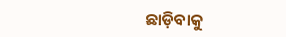ଛାଡ଼ିବାକୁ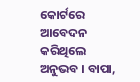କୋର୍ଟରେ ଆବେଦନ କରିଥିଲେ ଅନୁଭବ । ବାପା,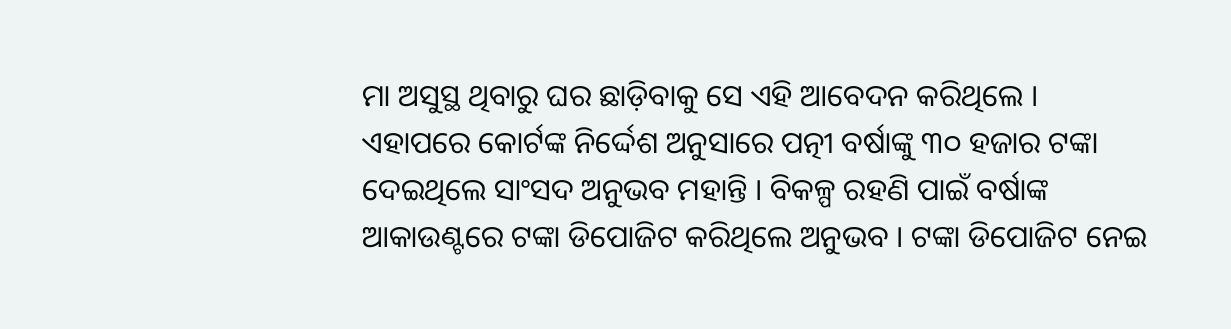ମା ଅସୁସ୍ଥ ଥିବାରୁ ଘର ଛାଡ଼ିବାକୁ ସେ ଏହି ଆବେଦନ କରିଥିଲେ ।
ଏହାପରେ କୋର୍ଟଙ୍କ ନିର୍ଦ୍ଦେଶ ଅନୁସାରେ ପତ୍ନୀ ବର୍ଷାଙ୍କୁ ୩୦ ହଜାର ଟଙ୍କା ଦେଇଥିଲେ ସାଂସଦ ଅନୁଭବ ମହାନ୍ତି । ବିକଳ୍ପ ରହଣି ପାଇଁ ବର୍ଷାଙ୍କ ଆକାଉଣ୍ଟରେ ଟଙ୍କା ଡିପୋଜିଟ କରିଥିଲେ ଅନୁଭବ । ଟଙ୍କା ଡିପୋଜିଟ ନେଇ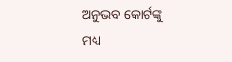ଅନୁଭବ କୋର୍ଟଙ୍କୁ ମଧ୍ୟ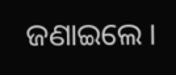ଜଣାଇଲେ ।